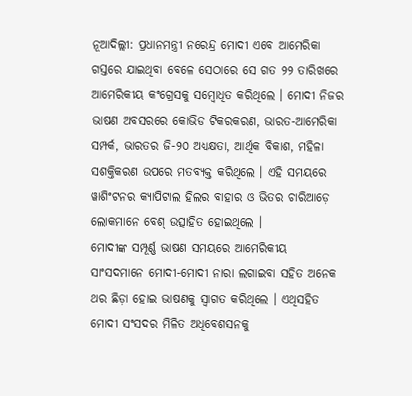ନୂଆଦିଲ୍ଲୀ: ପ୍ରଧାନମନ୍ତ୍ରୀ ନରେନ୍ଦ୍ର ମୋଦୀ ଏବେ ଆମେରିକା ଗସ୍ତରେ ଯାଇଥିବା ବେଳେ ସେଠାରେ ସେ ଗତ ୨୨ ତାରିଖରେ ଆମେରିକୀୟ କଂଗ୍ରେସକୁ ସମ୍ବୋଧିତ କରିଥିଲେ । ମୋଦୀ ନିଜର ଭାଷଣ ଅବସରରେ କୋଭିଡ ଟିକରକରଣ, ଭାରତ-ଆମେରିକା ସମ୍ପର୍କ, ଭାରତର ଜି-୨୦ ଅଧ୍ୟକ୍ଷତା, ଆର୍ଥିକ ବିକାଶ, ମହିଳା ସଶକ୍ତିକରଣ ଉପରେ ମତବ୍ୟକ୍ତ କରିଥିଲେ । ଏହି ସମୟରେ ୱାଶିଂଟନର କ୍ୟାପିଟାଲ ହିଲର ବାହାର ଓ ଭିତର ଚାରିଆଡ଼େ ଲୋକମାନେ ବେଶ୍ ଉତ୍ସାହିତ ହୋଇଥିଲେ ।
ମୋଦୀଙ୍କ ସମ୍ପୂର୍ଣ୍ଣ ଭାଷଣ ସମୟରେ ଆମେରିକୀୟ ସାଂସଦମାନେ ମୋଦୀ-ମୋଦୀ ନାରା ଲଗାଇବା ସହିତ ଅନେକ ଥର ଛିଡ଼ା ହୋଇ ଭାଷଣକୁ ସ୍ୱାଗତ କରିଥିଲେ । ଏଥିସହିତ ମୋଦୀ ସଂସଦର ମିଳିତ ଅଧିବେଶସନକୁ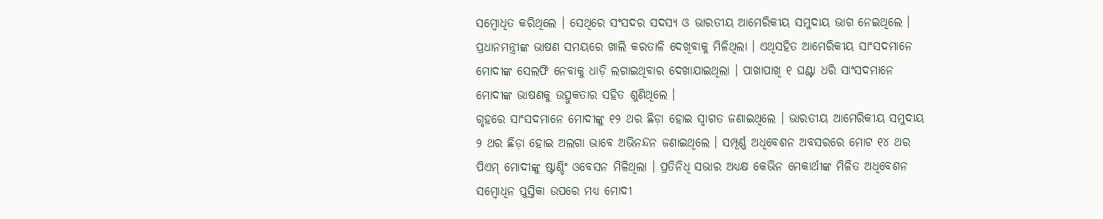ସମ୍ବୋଧିତ କରିଥିଲେ । ସେଥିରେ ସଂସଦର ସଦସ୍ୟ ଓ ଭାରତୀୟ ଆମେରିକୀୟ ସମୁଦାୟ ଭାଗ ନେଇଥିଲେ । ପ୍ରଧାନମନ୍ତ୍ରୀଙ୍କ ଭାଷଣ ସମୟରେ ଖାଲି କରତାଳି ଦେଖିବାକୁ ମିଳିଥିଲା । ଏଥିସହିତ ଆମେରିକୀୟ ସାଂସଦମାନେ ମୋଦୀଙ୍କ ସେଲଫି ନେବାକୁ ଧାଡ଼ି ଲଗାଇଥିବାର ଦେଖାଯାଇଥିଲା । ପାଖାପାଖି ୧ ଘଣ୍ଟା ଧରି ସାଂସଦମାନେ ମୋଦୀଙ୍କ ଭାଷଣକୁ ଉତ୍ସୁକତାର ସହିତ ଶୁଣିଥିଲେ ।
ଗୃହରେ ସାଂସଦମାନେ ମୋଦୀଙ୍କୁ ୧୨ ଥର ଛିଡ଼ା ହୋଇ ସ୍ୱାଗତ ଜଣାଇଥିଲେ । ଭାରତୀୟ ଆମେରିକୀୟ ସମୁଦାୟ ୨ ଥର ଛିଡ଼ା ହୋଇ ଅଲଗା ଭାବେ ଅଭିନନ୍ଦନ ଜଣାଇଥିଲେ । ସମ୍ପୂର୍ଣ୍ଣ ଅଧିବେଶନ ଅବସରରେ ମୋଟ ୧୪ ଥର ପିଏମ୍ ମୋଦୀଙ୍କୁ ଷ୍ଟାଣ୍ଡିଂ ଓବେସନ ମିଳିଥିଲା । ପ୍ରତିନିଧି ସଭାର ଅଧ୍ୟକ୍ଷ କେଭିନ ମେକାର୍ଥୀଙ୍କ ମିଳିତ ଅଧିବେଶନ ସମ୍ବୋଧିନ ପୁସ୍ତିକା ଉପରେ ମଧ୍ୟ ମୋଦୀ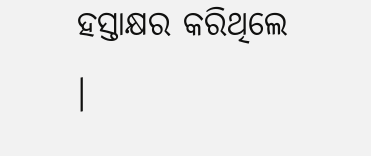ହସ୍ତାକ୍ଷର କରିଥିଲେ ।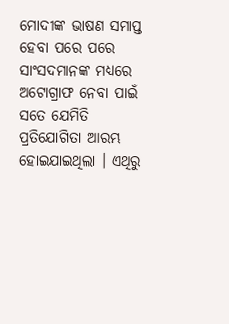ମୋଦୀଙ୍କ ଭାଷଣ ସମାପ୍ତ ହେବା ପରେ ପରେ ସାଂସଦମାନଙ୍କ ମଧ୍ୟରେ ଅଟୋଗ୍ରାଫ ନେବା ପାଇଁ ସତେ ଯେମିତି ପ୍ରତିଯୋଗିତା ଆରମ୍ଭ ହୋଇଯାଇଥିଲା । ଏଥିରୁ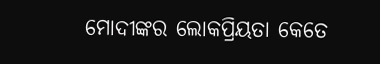ମୋଦୀଙ୍କର ଲୋକପ୍ରିୟତା କେତେ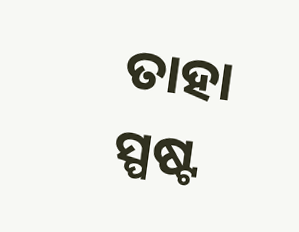ତାହା ସ୍ପଷ୍ଟ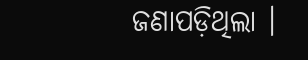ଜଣାପଡ଼ିଥିଲା ।